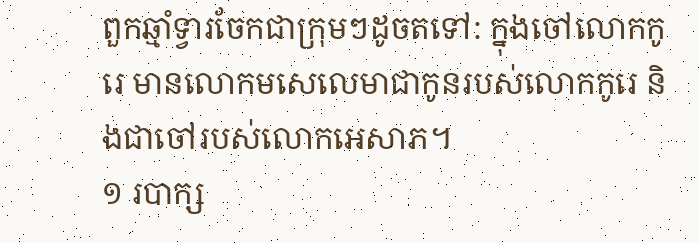ពួកឆ្មាំទ្វារចែកជាក្រុមៗដូចតទៅ: ក្នុងចៅលោកកូរេ មានលោកមសេលេមាជាកូនរបស់លោកកូរេ និងជាចៅរបស់លោកអេសាភ។
១ របាក្ស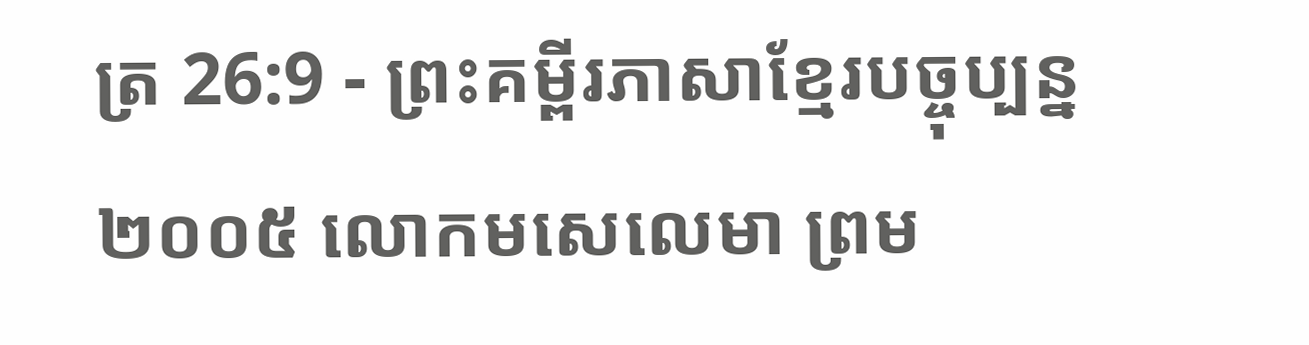ត្រ 26:9 - ព្រះគម្ពីរភាសាខ្មែរបច្ចុប្បន្ន ២០០៥ លោកមសេលេមា ព្រម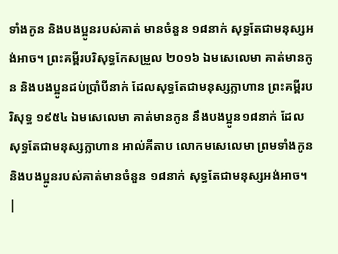ទាំងកូន និងបងប្អូនរបស់គាត់ មានចំនួន ១៨នាក់ សុទ្ធតែជាមនុស្សអង់អាច។ ព្រះគម្ពីរបរិសុទ្ធកែសម្រួល ២០១៦ ឯមសេលេមា គាត់មានកូន និងបងប្អូនដប់ប្រាំបីនាក់ ដែលសុទ្ធតែជាមនុស្សក្លាហាន ព្រះគម្ពីរបរិសុទ្ធ ១៩៥៤ ឯមសេលេមា គាត់មានកូន នឹងបងប្អូន១៨នាក់ ដែលសុទ្ធតែជាមនុស្សក្លាហាន អាល់គីតាប លោកមសេលេមា ព្រមទាំងកូន និងបងប្អូនរបស់គាត់មានចំនួន ១៨នាក់ សុទ្ធតែជាមនុស្សអង់អាច។ |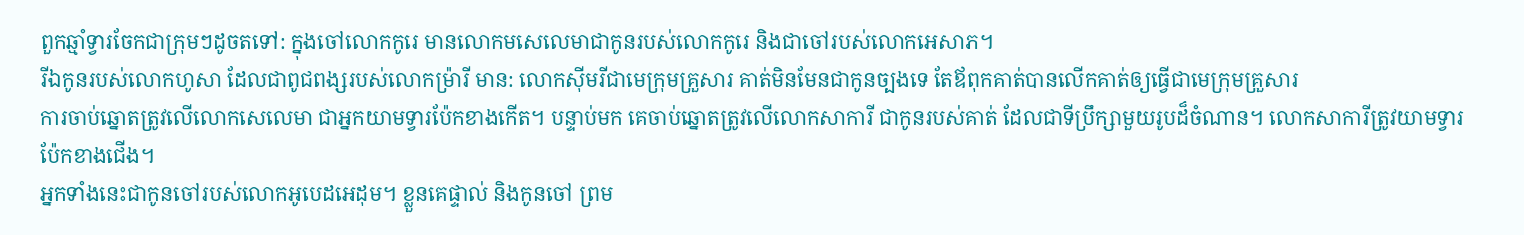ពួកឆ្មាំទ្វារចែកជាក្រុមៗដូចតទៅ: ក្នុងចៅលោកកូរេ មានលោកមសេលេមាជាកូនរបស់លោកកូរេ និងជាចៅរបស់លោកអេសាភ។
រីឯកូនរបស់លោកហូសា ដែលជាពូជពង្សរបស់លោកម៉្រារី មាន: លោកស៊ីមរីជាមេក្រុមគ្រួសារ គាត់មិនមែនជាកូនច្បងទេ តែឪពុកគាត់បានលើកគាត់ឲ្យធ្វើជាមេក្រុមគ្រួសារ
ការចាប់ឆ្នោតត្រូវលើលោកសេលេមា ជាអ្នកយាមទ្វារប៉ែកខាងកើត។ បន្ទាប់មក គេចាប់ឆ្នោតត្រូវលើលោកសាការី ជាកូនរបស់គាត់ ដែលជាទីប្រឹក្សាមួយរូបដ៏ចំណាន។ លោកសាការីត្រូវយាមទ្វារប៉ែកខាងជើង។
អ្នកទាំងនេះជាកូនចៅរបស់លោកអូបេដអេដុម។ ខ្លួនគេផ្ទាល់ និងកូនចៅ ព្រម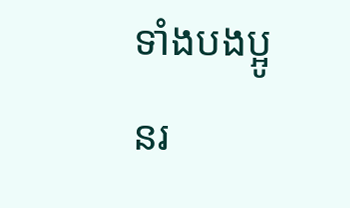ទាំងបងប្អូនរ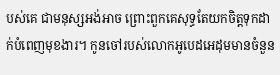បស់គេ ជាមនុស្សអង់អាច ព្រោះពួកគេសុទ្ធតែយកចិត្តទុកដាក់បំពេញមុខងារ។ កូនចៅរបស់លោកអូបេដអេដុមមានចំនួន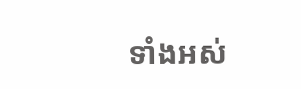ទាំងអស់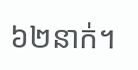៦២នាក់។